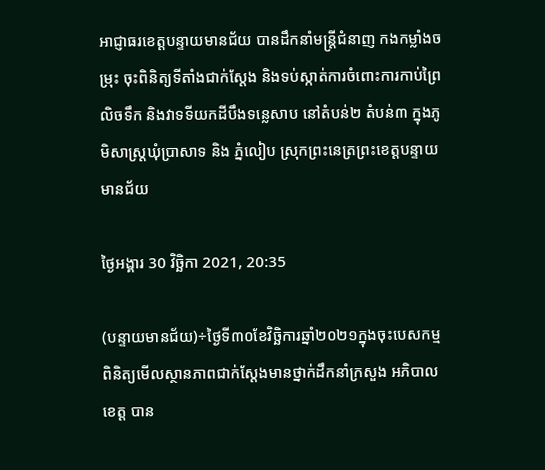អាជ្ញាធរខេត្តបន្ទាយមានជ័យ បានដឹកនាំមន្ត្រីជំនាញ កងកម្លាំងចម្រុះ ចុះពិនិត្យទីតាំងជាក់ស្តែង និងទប់ស្កាត់ការចំពោះការកាប់ព្រៃលិចទឹក និងវាទទីយកដីបឹងទន្លេសាប នៅតំបន់២ តំបន់៣ ក្នុងភូមិសាស្ត្រឃុំប្រាសាទ និង ភ្នំលៀប ស្រុកព្រះនេត្រព្រះខេត្តបន្ទាយមានជ័យ

ថ្ងៃអង្គារ 30 វិច្ឆិកា 2021, 20:35

(បន្ទាយមានជ័យ)÷ថ្ងៃទី៣០ខែវិច្ឆិការឆ្នាំ២០២១ក្នុងចុះបេសកម្មពិនិត្យមើលស្ថានភាពជាក់ស្តែងមានថ្នាក់ដឹកនាំក្រសួង អភិបាលខេត្ត បាន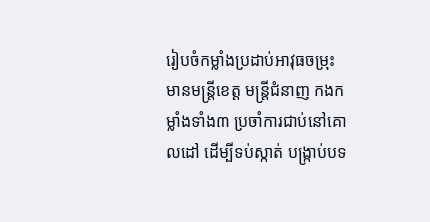រៀបចំកម្លាំងប្រដាប់អាវុធចម្រុះ មានមន្ត្រីខេត្ត មន្ត្រីជំនាញ កងកម្លាំងទាំង៣ ប្រចាំការជាប់នៅគោលដៅ ដើម្បីទប់ស្កាត់ បង្ក្រាប់បទ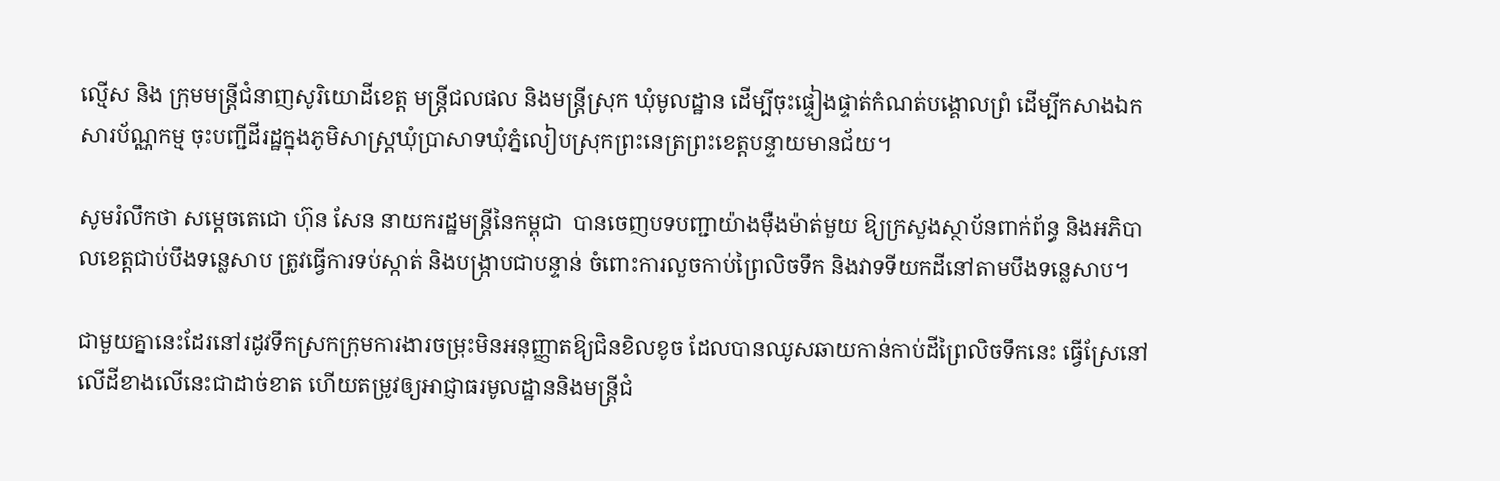ល្មើស និង ក្រុមមន្ត្រីជំនាញសូរិយោដីខេត្ត មន្ត្រីជលផល និងមន្ត្រីស្រុក ឃុំមូលដ្ឋាន ដើម្បីចុះផ្ទៀងផ្ទាត់កំណត់បង្គោលព្រំ ដើម្បីកសាងឯកសារប័ណ្ណកម្ម ចុះបញ្ជីដីរដ្ឋក្នុងភូមិសាស្ត្រឃុំប្រាសាទឃុំភ្នំលៀបស្រុកព្រះនេត្រព្រះខេត្តបន្ទាយមានជ័យ។

សូមរំលឹកថា សម្តេចតេជោ ហ៊ុន សែន នាយករដ្ឋមន្រ្តីនៃកម្ពុជា  បានចេញបទបញ្ជាយ៉ាងម៉ឺងម៉ាត់មួយ ឱ្យក្រសួងស្ថាប័នពាក់ព័ន្ធ និងអភិបាលខេត្តជាប់បឹងទន្លេសាប ត្រូវធ្វើការទប់ស្កាត់ និងបង្រ្កាបជាបន្ទាន់ ចំពោះការលួចកាប់ព្រៃលិចទឹក និងវាទទីយកដីនៅតាមបឹងទន្លេសាប។

ជាមួយគ្នានេះដែរនៅរដូវទឹកស្រកក្រុមការងារចម្រុះមិនអនុញ្ញាតឱ្យជិនខិលខូច ដែលបានឈូសឆាយកាន់កាប់ដីព្រៃលិចទឹកនេះ ធ្វើស្រែនៅលើដីខាងលើនេះជាដាច់ខាត ហើយតម្រូវឲ្យអាជ្ញាធរមូលដ្ឋាននិងមន្ត្រីជំ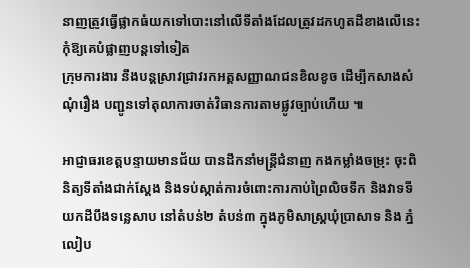នាញត្រូវធ្វើផ្លាកធំយកទៅបោះនៅលើទីតាំងដែលត្រូវដកហូតដីខាងលើនេះ កុំឱ្យគេបំផ្លាញបន្តទៅទៀត
ក្រុមការងារ នឹងបន្តស្រាវជ្រាវរកអត្តសញ្ញាណជនខិលខូច ដើម្បីកសាងសំណុំរឿង បញ្ជូនទៅតុលាការចាត់វិធានការតាមផ្លូវច្បាប់ហើយ ៕

អាជ្ញាធរខេត្តបន្ទាយមានជ័យ បានដឹកនាំមន្ត្រីជំនាញ កងកម្លាំងចម្រុះ ចុះពិនិត្យទីតាំងជាក់ស្តែង និងទប់ស្កាត់ការចំពោះការកាប់ព្រៃលិចទឹក និងវាទទីយកដីបឹងទន្លេសាប នៅតំបន់២ តំបន់៣ ក្នុងភូមិសាស្ត្រឃុំប្រាសាទ និង ភ្នំលៀប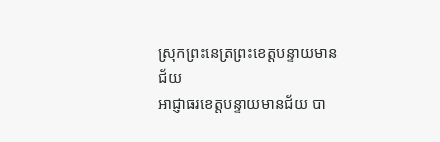ស្រុកព្រះនេត្រព្រះខេត្តបន្ទាយមានជ័យ
អាជ្ញាធរខេត្តបន្ទាយមានជ័យ បា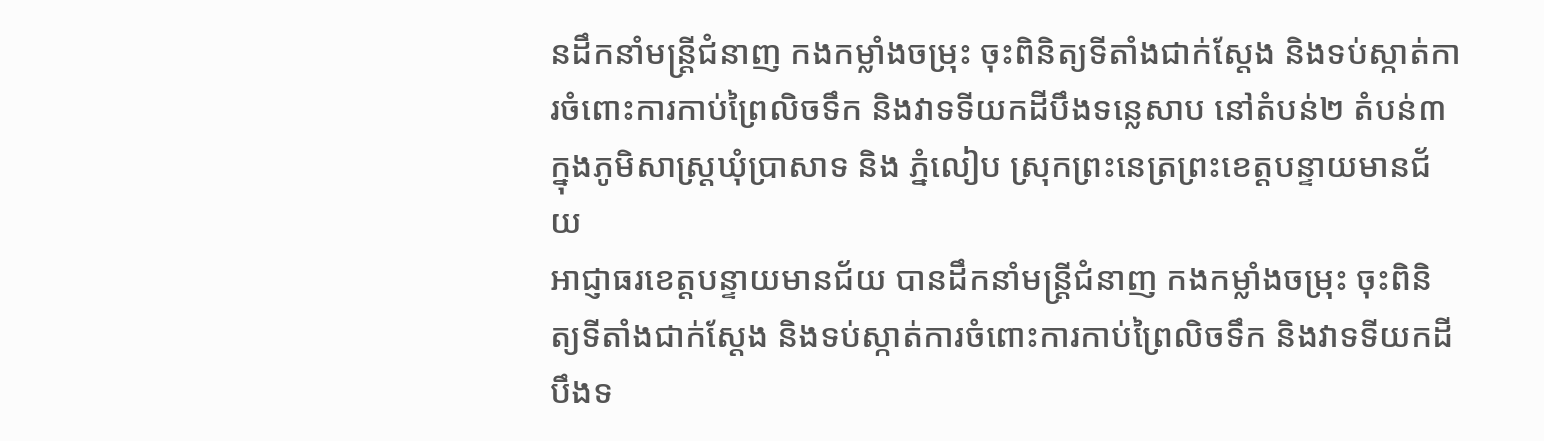នដឹកនាំមន្ត្រីជំនាញ កងកម្លាំងចម្រុះ ចុះពិនិត្យទីតាំងជាក់ស្តែង និងទប់ស្កាត់ការចំពោះការកាប់ព្រៃលិចទឹក និងវាទទីយកដីបឹងទន្លេសាប នៅតំបន់២ តំបន់៣ ក្នុងភូមិសាស្ត្រឃុំប្រាសាទ និង ភ្នំលៀប ស្រុកព្រះនេត្រព្រះខេត្តបន្ទាយមានជ័យ
អាជ្ញាធរខេត្តបន្ទាយមានជ័យ បានដឹកនាំមន្ត្រីជំនាញ កងកម្លាំងចម្រុះ ចុះពិនិត្យទីតាំងជាក់ស្តែង និងទប់ស្កាត់ការចំពោះការកាប់ព្រៃលិចទឹក និងវាទទីយកដីបឹងទ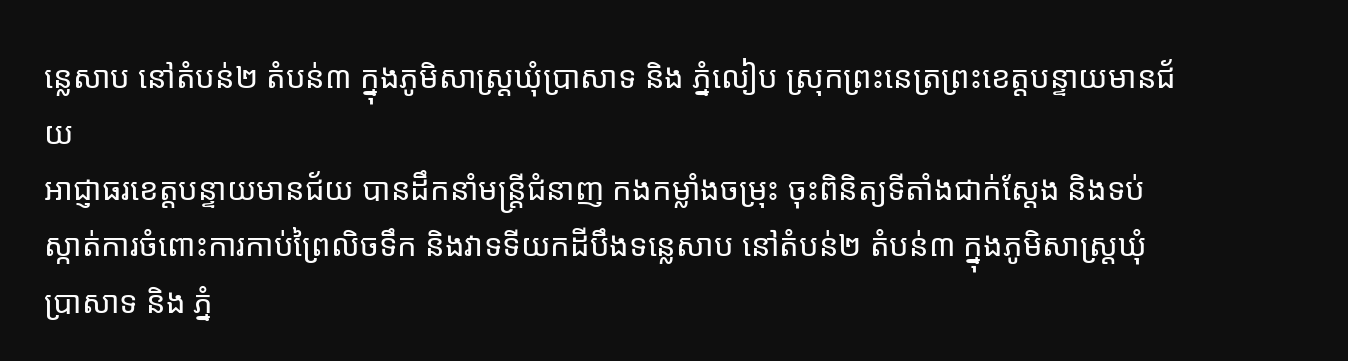ន្លេសាប នៅតំបន់២ តំបន់៣ ក្នុងភូមិសាស្ត្រឃុំប្រាសាទ និង ភ្នំលៀប ស្រុកព្រះនេត្រព្រះខេត្តបន្ទាយមានជ័យ
អាជ្ញាធរខេត្តបន្ទាយមានជ័យ បានដឹកនាំមន្ត្រីជំនាញ កងកម្លាំងចម្រុះ ចុះពិនិត្យទីតាំងជាក់ស្តែង និងទប់ស្កាត់ការចំពោះការកាប់ព្រៃលិចទឹក និងវាទទីយកដីបឹងទន្លេសាប នៅតំបន់២ តំបន់៣ ក្នុងភូមិសាស្ត្រឃុំប្រាសាទ និង ភ្នំ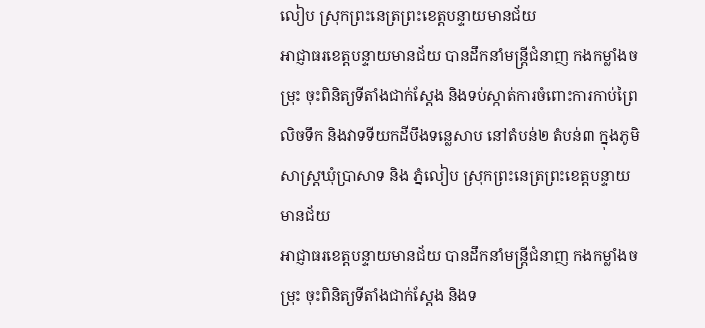លៀប ស្រុកព្រះនេត្រព្រះខេត្តបន្ទាយមានជ័យ
អាជ្ញាធរខេត្តបន្ទាយមានជ័យ បានដឹកនាំមន្ត្រីជំនាញ កងកម្លាំងចម្រុះ ចុះពិនិត្យទីតាំងជាក់ស្តែង និងទប់ស្កាត់ការចំពោះការកាប់ព្រៃលិចទឹក និងវាទទីយកដីបឹងទន្លេសាប នៅតំបន់២ តំបន់៣ ក្នុងភូមិសាស្ត្រឃុំប្រាសាទ និង ភ្នំលៀប ស្រុកព្រះនេត្រព្រះខេត្តបន្ទាយមានជ័យ
អាជ្ញាធរខេត្តបន្ទាយមានជ័យ បានដឹកនាំមន្ត្រីជំនាញ កងកម្លាំងចម្រុះ ចុះពិនិត្យទីតាំងជាក់ស្តែង និងទ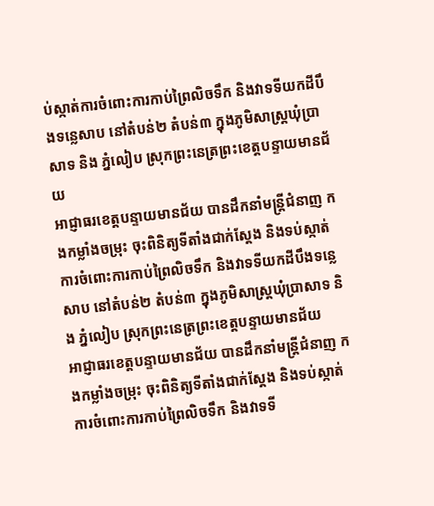ប់ស្កាត់ការចំពោះការកាប់ព្រៃលិចទឹក និងវាទទីយកដីបឹងទន្លេសាប នៅតំបន់២ តំបន់៣ ក្នុងភូមិសាស្ត្រឃុំប្រាសាទ និង ភ្នំលៀប ស្រុកព្រះនេត្រព្រះខេត្តបន្ទាយមានជ័យ
អាជ្ញាធរខេត្តបន្ទាយមានជ័យ បានដឹកនាំមន្ត្រីជំនាញ កងកម្លាំងចម្រុះ ចុះពិនិត្យទីតាំងជាក់ស្តែង និងទប់ស្កាត់ការចំពោះការកាប់ព្រៃលិចទឹក និងវាទទីយកដីបឹងទន្លេសាប នៅតំបន់២ តំបន់៣ ក្នុងភូមិសាស្ត្រឃុំប្រាសាទ និង ភ្នំលៀប ស្រុកព្រះនេត្រព្រះខេត្តបន្ទាយមានជ័យ
អាជ្ញាធរខេត្តបន្ទាយមានជ័យ បានដឹកនាំមន្ត្រីជំនាញ កងកម្លាំងចម្រុះ ចុះពិនិត្យទីតាំងជាក់ស្តែង និងទប់ស្កាត់ការចំពោះការកាប់ព្រៃលិចទឹក និងវាទទី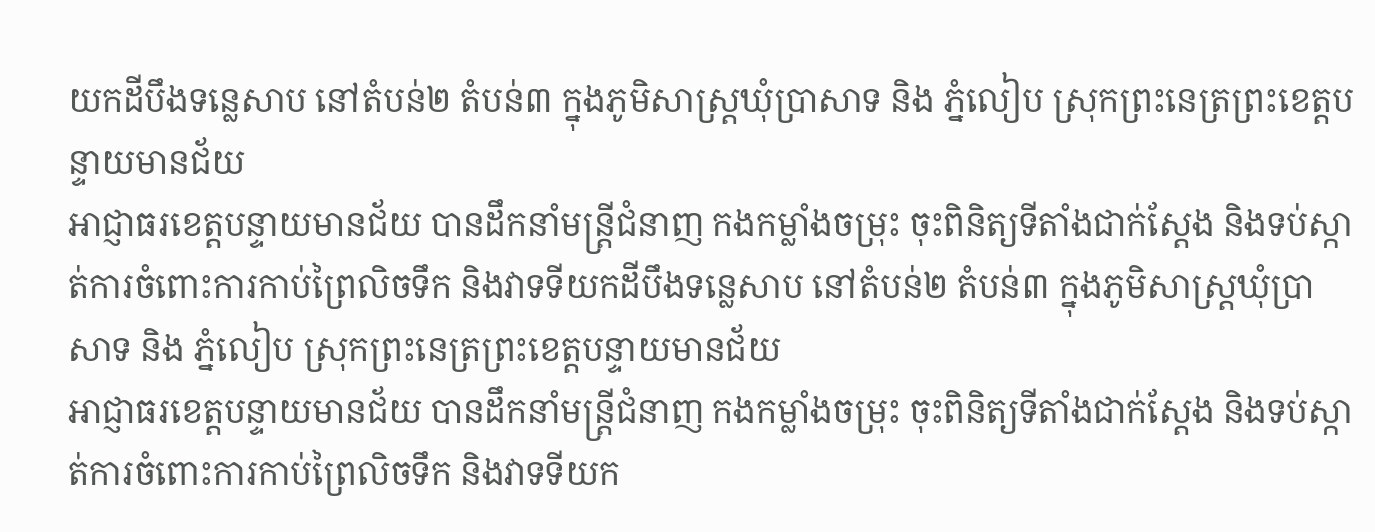យកដីបឹងទន្លេសាប នៅតំបន់២ តំបន់៣ ក្នុងភូមិសាស្ត្រឃុំប្រាសាទ និង ភ្នំលៀប ស្រុកព្រះនេត្រព្រះខេត្តបន្ទាយមានជ័យ
អាជ្ញាធរខេត្តបន្ទាយមានជ័យ បានដឹកនាំមន្ត្រីជំនាញ កងកម្លាំងចម្រុះ ចុះពិនិត្យទីតាំងជាក់ស្តែង និងទប់ស្កាត់ការចំពោះការកាប់ព្រៃលិចទឹក និងវាទទីយកដីបឹងទន្លេសាប នៅតំបន់២ តំបន់៣ ក្នុងភូមិសាស្ត្រឃុំប្រាសាទ និង ភ្នំលៀប ស្រុកព្រះនេត្រព្រះខេត្តបន្ទាយមានជ័យ
អាជ្ញាធរខេត្តបន្ទាយមានជ័យ បានដឹកនាំមន្ត្រីជំនាញ កងកម្លាំងចម្រុះ ចុះពិនិត្យទីតាំងជាក់ស្តែង និងទប់ស្កាត់ការចំពោះការកាប់ព្រៃលិចទឹក និងវាទទីយក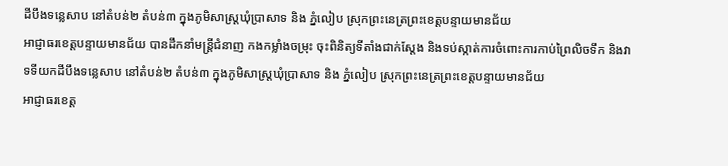ដីបឹងទន្លេសាប នៅតំបន់២ តំបន់៣ ក្នុងភូមិសាស្ត្រឃុំប្រាសាទ និង ភ្នំលៀប ស្រុកព្រះនេត្រព្រះខេត្តបន្ទាយមានជ័យ
អាជ្ញាធរខេត្តបន្ទាយមានជ័យ បានដឹកនាំមន្ត្រីជំនាញ កងកម្លាំងចម្រុះ ចុះពិនិត្យទីតាំងជាក់ស្តែង និងទប់ស្កាត់ការចំពោះការកាប់ព្រៃលិចទឹក និងវាទទីយកដីបឹងទន្លេសាប នៅតំបន់២ តំបន់៣ ក្នុងភូមិសាស្ត្រឃុំប្រាសាទ និង ភ្នំលៀប ស្រុកព្រះនេត្រព្រះខេត្តបន្ទាយមានជ័យ
អាជ្ញាធរខេត្ត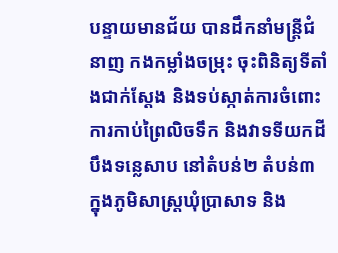បន្ទាយមានជ័យ បានដឹកនាំមន្ត្រីជំនាញ កងកម្លាំងចម្រុះ ចុះពិនិត្យទីតាំងជាក់ស្តែង និងទប់ស្កាត់ការចំពោះការកាប់ព្រៃលិចទឹក និងវាទទីយកដីបឹងទន្លេសាប នៅតំបន់២ តំបន់៣ ក្នុងភូមិសាស្ត្រឃុំប្រាសាទ និង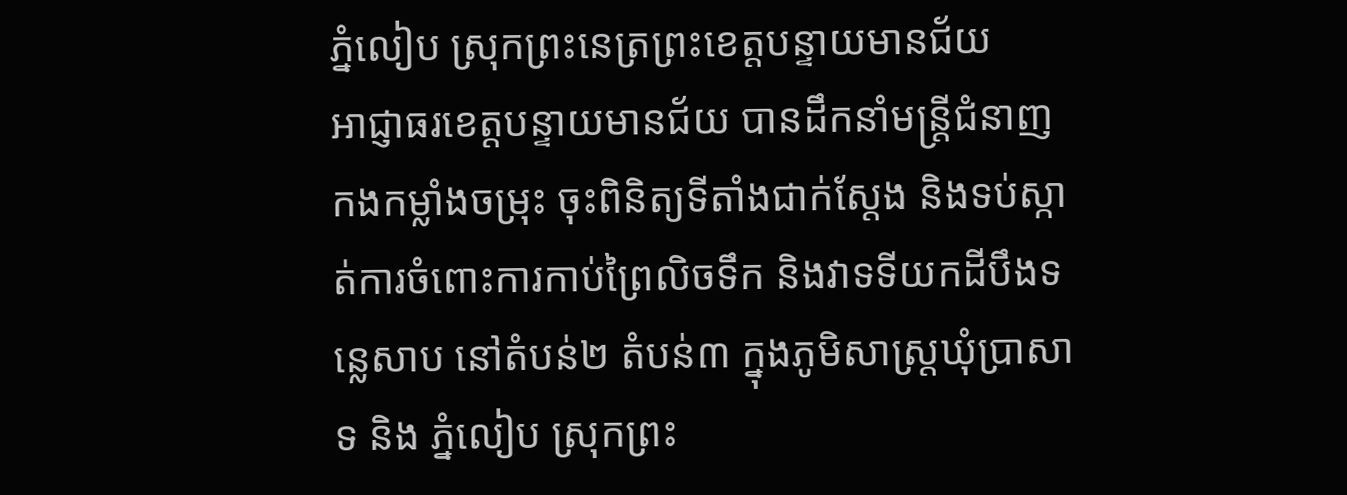ភ្នំលៀប ស្រុកព្រះនេត្រព្រះខេត្តបន្ទាយមានជ័យ
អាជ្ញាធរខេត្តបន្ទាយមានជ័យ បានដឹកនាំមន្ត្រីជំនាញ កងកម្លាំងចម្រុះ ចុះពិនិត្យទីតាំងជាក់ស្តែង និងទប់ស្កាត់ការចំពោះការកាប់ព្រៃលិចទឹក និងវាទទីយកដីបឹងទន្លេសាប នៅតំបន់២ តំបន់៣ ក្នុងភូមិសាស្ត្រឃុំប្រាសាទ និង ភ្នំលៀប ស្រុកព្រះ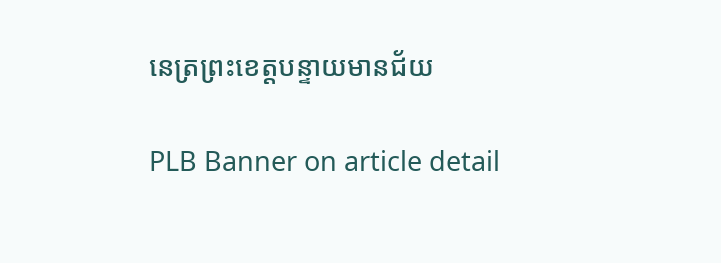នេត្រព្រះខេត្តបន្ទាយមានជ័យ

PLB Banner on article detail